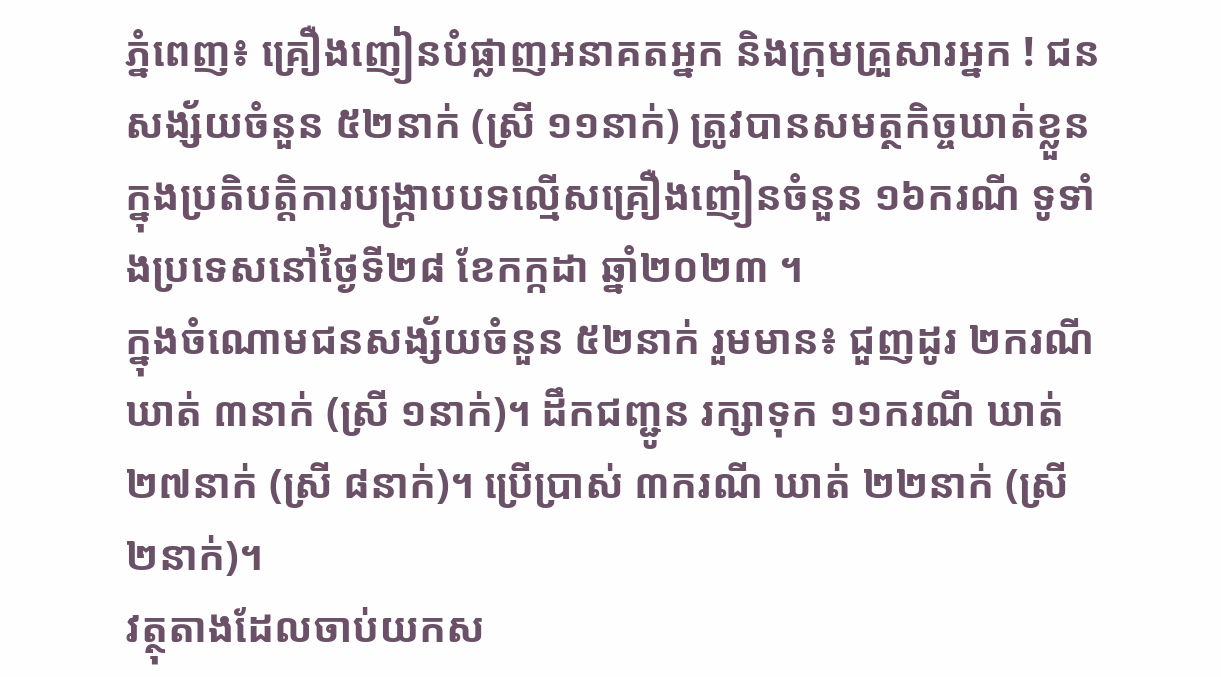ភ្នំពេញ៖ គ្រឿងញៀនបំផ្លាញអនាគតអ្នក និងក្រុមគ្រួសារអ្នក ! ជនសង្ស័យចំនួន ៥២នាក់ (ស្រី ១១នាក់) ត្រូវបានសមត្ថកិច្ចឃាត់ខ្លួន ក្នុងប្រតិបត្តិការបង្ក្រាបបទល្មើសគ្រឿងញៀនចំនួន ១៦ករណី ទូទាំងប្រទេសនៅថ្ងៃទី២៨ ខែកក្កដា ឆ្នាំ២០២៣ ។
ក្នុងចំណោមជនសង្ស័យចំនួន ៥២នាក់ រួមមាន៖ ជួញដូរ ២ករណី ឃាត់ ៣នាក់ (ស្រី ១នាក់)។ ដឹកជញ្ជូន រក្សាទុក ១១ករណី ឃាត់ ២៧នាក់ (ស្រី ៨នាក់)។ ប្រើប្រាស់ ៣ករណី ឃាត់ ២២នាក់ (ស្រី ២នាក់)។
វត្ថុតាងដែលចាប់យកស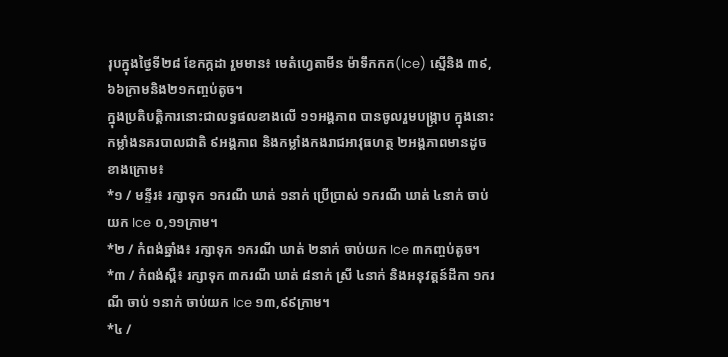រុបក្នុងថ្ងៃទី២៨ ខែកក្កដា រួមមាន៖ មេតំហ្វេតាមីន ម៉ាទឹកកក(Ice) ស្មេីនិង ៣៩,៦៦ក្រាមនិង២១កញ្ចប់តូច។
ក្នុងប្រតិបត្តិការនោះជាលទ្ធផលខាងលើ ១១អង្គភាព បានចូលរួមបង្ក្រាប ក្នុងនោះកម្លាំងនគរបាលជាតិ ៩អង្គភាព និងកម្លាំងកងរាជអាវុធហត្ថ ២អង្គភាពមានដូចខាងក្រោម៖
*១ / មន្ទីរ៖ រក្សាទុក ១ករណី ឃាត់ ១នាក់ ប្រើប្រាស់ ១ករណី ឃាត់ ៤នាក់ ចាប់យក Ice ០,១១ក្រាម។
*២ / កំពង់ឆ្នាំង៖ រក្សាទុក ១ករណី ឃាត់ ២នាក់ ចាប់យក Ice ៣កញ្ចប់តូច។
*៣ / កំពង់ស្ពឺ៖ រក្សាទុក ៣ករណី ឃាត់ ៨នាក់ ស្រី ៤នាក់ និងអនុវត្តន៍ដីកា ១ករណី ចាប់ ១នាក់ ចាប់យក Ice ១៣,៩៩ក្រាម។
*៤ /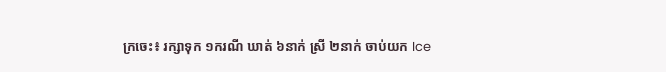ក្រចេះ៖ រក្សាទុក ១ករណី ឃាត់ ៦នាក់ ស្រី ២នាក់ ចាប់យក Ice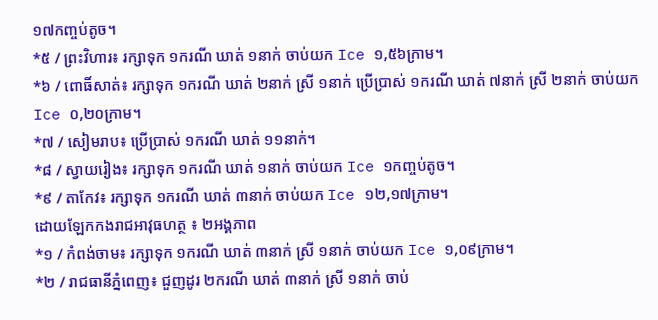១៧កញ្ចប់តូច។
*៥ / ព្រះវិហារ៖ រក្សាទុក ១ករណី ឃាត់ ១នាក់ ចាប់យក Ice ១,៥៦ក្រាម។
*៦ / ពោធិ៍សាត់៖ រក្សាទុក ១ករណី ឃាត់ ២នាក់ ស្រី ១នាក់ ប្រើប្រាស់ ១ករណី ឃាត់ ៧នាក់ ស្រី ២នាក់ ចាប់យក Ice ០,២០ក្រាម។
*៧ / សៀមរាប៖ ប្រើប្រាស់ ១ករណី ឃាត់ ១១នាក់។
*៨ / ស្វាយរៀង៖ រក្សាទុក ១ករណី ឃាត់ ១នាក់ ចាប់យក Ice ១កញ្ចប់តូច។
*៩ / តាកែវ៖ រក្សាទុក ១ករណី ឃាត់ ៣នាក់ ចាប់យក Ice ១២,១៧ក្រាម។
ដោយឡែកកងរាជអាវុធហត្ថ ៖ ២អង្គភាព
*១ / កំពង់ចាម៖ រក្សាទុក ១ករណី ឃាត់ ៣នាក់ ស្រី ១នាក់ ចាប់យក Ice ១,០៩ក្រាម។
*២ / រាជធានីភ្នំពេញ៖ ជួញដូរ ២ករណី ឃាត់ ៣នាក់ ស្រី ១នាក់ ចាប់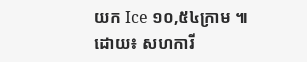យក Ice ១០,៥៤ក្រាម ៕
ដោយ៖ សហការី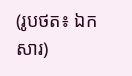(រូបថត៖ ឯកសារ)